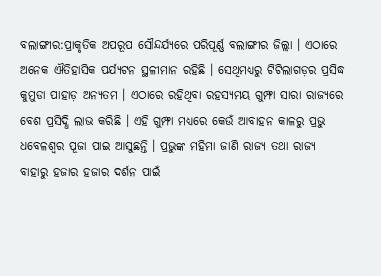ବଲାଙ୍ଗୀର:ପ୍ରାକୃତିକ ଅପରୂପ ସୌନ୍ଦର୍ଯ୍ୟରେ ପରିପୂର୍ଣ୍ଣ ବଲାଙ୍ଗୀର ଜିଲ୍ଲା । ଏଠାରେ ଅନେକ ଐତିହାସିକ ପର୍ଯ୍ୟଟନ ସ୍ଥଳୀମାନ ରହିଛି । ସେଥିମଧ୍ୟରୁ ଟିଟିଲାଗଡ଼ର ପ୍ରସିଦ୍ଧ କୁମୁଡା ପାହାଡ଼ ଅନ୍ୟତମ । ଏଠାରେ ରହିଥିବା ରହସ୍ୟମୟ ଗୁମ୍ଫା ସାରା ରାଜ୍ୟରେ ବେଶ ପ୍ରସିଦ୍ଧି ଲାଭ କରିଛି । ଏହି ଗୁମ୍ଫା ମଧ୍ୟରେ କେଉଁ ଆବାହନ କାଳରୁ ପ୍ରଭୁ ଧବେଳଶ୍ବର ପୂଜା ପାଇ ଆସୁଛନ୍ତି । ପ୍ରଭୁଙ୍କ ମହିମା ଜାଣି ରାଜ୍ୟ ତଥା ରାଜ୍ୟ ବାହାରୁ ହଜାର ହଜାର ଦର୍ଶନ ପାଇଁ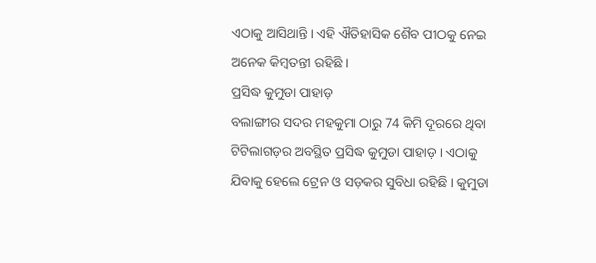ଏଠାକୁ ଆସିଥାନ୍ତି । ଏହି ଐତିହାସିକ ଶୈବ ପୀଠକୁ ନେଇ ଅନେକ କିମ୍ବତନ୍ତୀ ରହିଛି ।
ପ୍ରସିଦ୍ଧ କୁମୁଡା ପାହାଡ଼
ବଲାଙ୍ଗୀର ସଦର ମହକୁମା ଠାରୁ 74 କିମି ଦୂରରେ ଥିବା ଟିଟିଲାଗଡ଼ର ଅବସ୍ଥିତ ପ୍ରସିଦ୍ଧ କୁମୁଡା ପାହାଡ଼ । ଏଠାକୁ ଯିବାକୁ ହେଲେ ଟ୍ରେନ ଓ ସଡ଼କର ସୁବିଧା ରହିଛି । କୁମୁଡା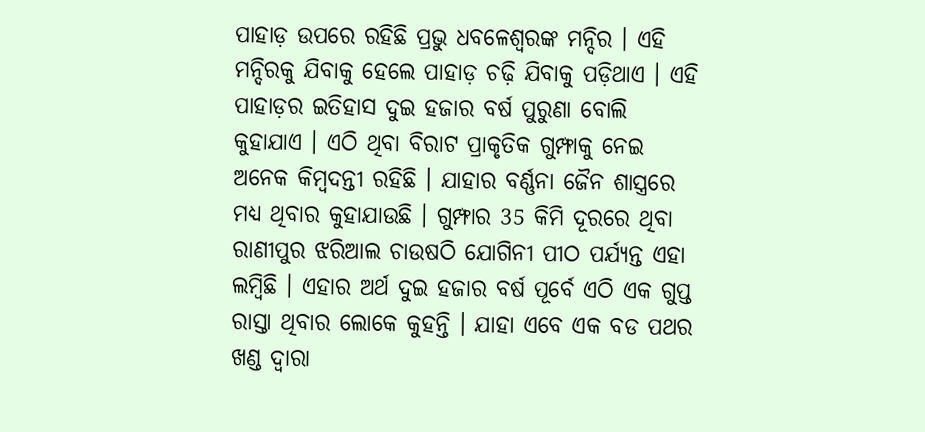ପାହାଡ଼ ଉପରେ ରହିଛି ପ୍ରଭୁ ଧବଳେଶ୍ବରଙ୍କ ମନ୍ଦିର । ଏହି ମନ୍ଦିରକୁ ଯିବାକୁ ହେଲେ ପାହାଡ଼ ଚଢ଼ି ଯିବାକୁ ପଡ଼ିଥାଏ । ଏହି ପାହାଡ଼ର ଇତିହାସ ଦୁଇ ହଜାର ବର୍ଷ ପୁରୁଣା ବୋଲି କୁହାଯାଏ । ଏଠି ଥିବା ବିରାଟ ପ୍ରାକୃତିକ ଗୁମ୍ଫାକୁ ନେଇ ଅନେକ କିମ୍ବଦନ୍ତୀ ରହିଛି । ଯାହାର ବର୍ଣ୍ଣନା ଜୈନ ଶାସ୍ତ୍ରରେ ମଧ୍ୟ ଥିବାର କୁହାଯାଉଛି । ଗୁମ୍ଫାର 35 କିମି ଦୂରରେ ଥିବା ରାଣୀପୁର ଝରିଆଲ ଚାଉଷଠି ଯୋଗିନୀ ପୀଠ ପର୍ଯ୍ୟନ୍ତ ଏହା ଲମ୍ବିଛି । ଏହାର ଅର୍ଥ ଦୁଇ ହଜାର ବର୍ଷ ପୂର୍ବେ ଏଠି ଏକ ଗୁପ୍ତ ରାସ୍ତା ଥିବାର ଲୋକେ କୁହନ୍ତି । ଯାହା ଏବେ ଏକ ବଡ ପଥର ଖଣ୍ଡ ଦ୍ୱାରା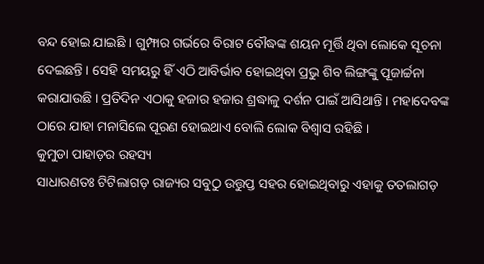ବନ୍ଦ ହୋଇ ଯାଇଛି । ଗୁମ୍ଫାର ଗର୍ଭରେ ବିରାଟ ବୌଦ୍ଧଙ୍କ ଶୟନ ମୂର୍ତ୍ତି ଥିବା ଲୋକେ ସୂଚନା ଦେଇଛନ୍ତି । ସେହି ସମୟରୁ ହିଁ ଏଠି ଆବିର୍ଭାବ ହୋଇଥିବା ପ୍ରଭୁ ଶିବ ଲିଙ୍ଗଙ୍କୁ ପୂଜାର୍ଚ୍ଚନା କରାଯାଉଛି । ପ୍ରତିଦିନ ଏଠାକୁ ହଜାର ହଜାର ଶ୍ରଦ୍ଧାଳୁ ଦର୍ଶନ ପାଇଁ ଆସିଥାନ୍ତି । ମହାଦେବଙ୍କ ଠାରେ ଯାହା ମନାସିଲେ ପୂରଣ ହୋଇଥାଏ ବୋଲି ଲୋକ ବିଶ୍ବାସ ରହିଛି ।
କୁମୁଡା ପାହାଡ଼ର ରହସ୍ୟ
ସାଧାରଣତଃ ଟିଟିଲାଗଡ଼ ରାଜ୍ୟର ସବୁଠୁ ଉତ୍ତୁପ୍ତ ସହର ହୋଇଥିବାରୁ ଏହାକୁ ତତଲାଗଡ଼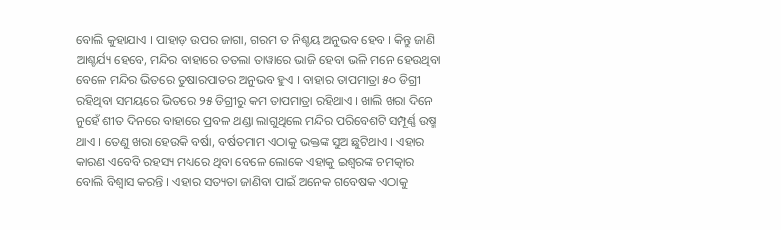ବୋଲି କୁହାଯାଏ । ପାହାଡ଼ ଉପର ଜାଗା, ଗରମ ତ ନିଶ୍ଚୟ ଅନୁଭବ ହେବ । କିନ୍ତୁ ଜାଣି ଆଶ୍ଚର୍ଯ୍ୟ ହେବେ, ମନ୍ଦିର ବାହାରେ ତତଲା ତାୱାରେ ଭାଜି ହେବା ଭଳି ମନେ ହେଉଥିବା ବେଳେ ମନ୍ଦିର ଭିତରେ ତୁଷାରପାତର ଅନୁଭବ ହୁଏ । ବାହାର ତାପମାତ୍ରା ୫୦ ଡିଗ୍ରୀ ରହିଥିବା ସମୟରେ ଭିତରେ ୨୫ ଡିଗ୍ରୀରୁ କମ ତାପମାତ୍ରା ରହିଥାଏ । ଖାଲି ଖରା ଦିନେ ନୁହେଁ ଶୀତ ଦିନରେ ବାହାରେ ପ୍ରବଳ ଥଣ୍ଡା ଲାଗୁଥିଲେ ମନ୍ଦିର ପରିବେଶଟି ସମ୍ପୂର୍ଣ୍ଣ ଉଷ୍ମ ଥାଏ । ତେଣୁ ଖରା ହେଉକି ବର୍ଷା, ବର୍ଷତମାମ ଏଠାକୁ ଭକ୍ତଙ୍କ ସୁଅ ଛୁଟିଥାଏ । ଏହାର କାରଣ ଏବେବି ରହସ୍ୟ ମଧ୍ୟରେ ଥିବା ବେଳେ ଲୋକେ ଏହାକୁ ଇଶ୍ୱରଙ୍କ ଚମତ୍କାର ବୋଲି ବିଶ୍ବାସ କରନ୍ତି । ଏହାର ସତ୍ୟତା ଜାଣିବା ପାଇଁ ଅନେକ ଗବେଷକ ଏଠାକୁ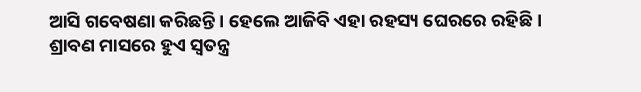ଆସି ଗବେଷଣା କରିଛନ୍ତି । ହେଲେ ଆଜିବି ଏହା ରହସ୍ୟ ଘେରରେ ରହିଛି ।
ଶ୍ରାବଣ ମାସରେ ହୁଏ ସ୍ବତନ୍ତ୍ର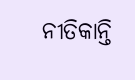ନୀତିକାନ୍ତି